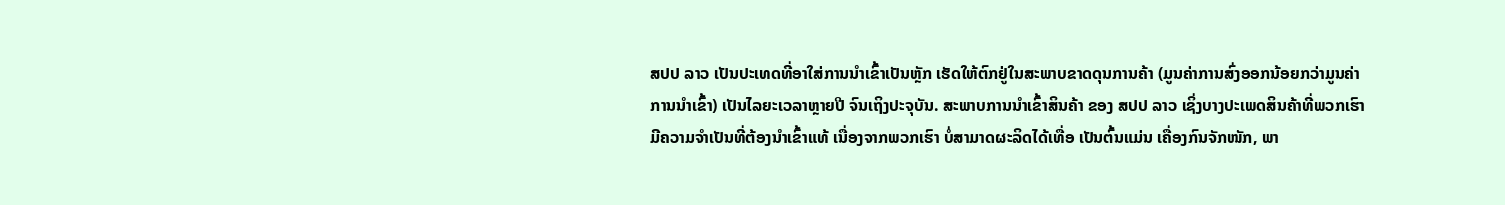ສປປ ລາວ ເປັນປະເທດທີ່ອາໃສ່ການນໍາເຂົ້າເປັນຫຼັກ ເຮັດໃຫ້ຕົກຢູ່ໃນສະພາບຂາດດຸນການຄ້າ (ມູນຄ່າການສົ່ງອອກນ້ອຍກວ່າມູນຄ່າການນໍາເຂົ້າ) ເປັນໄລຍະເວລາຫຼາຍປີ ຈົນເຖິງປະຈຸບັນ. ສະພາບການນໍາເຂົ້າສິນຄ້າ ຂອງ ສປປ ລາວ ເຊິ່ງບາງປະເພດສິນຄ້າທີ່ພວກເຮົາມີຄວາມຈໍາເປັນທີ່ຕ້ອງນໍາເຂົ້າແທ້ ເນື່ອງຈາກພວກເຮົາ ບໍ່ສາມາດຜະລິດໄດ້ເທື່ອ ເປັນຕົ້ນແມ່ນ ເຄື່ອງກົນຈັກໜັກ, ພາ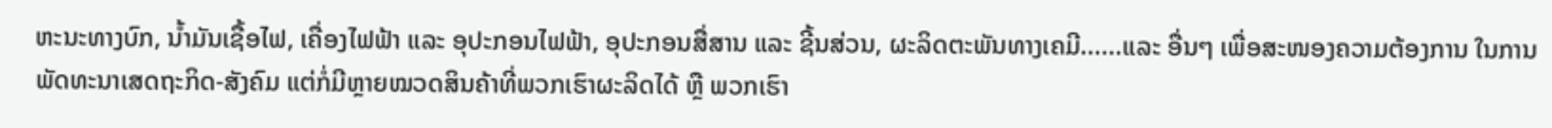ຫະນະທາງບົກ, ນໍ້າມັນເຊື້ອໄຟ, ເຄື່ອງໄຟຟ້າ ແລະ ອຸປະກອນໄຟຟ້າ, ອຸປະກອນສື່ສານ ແລະ ຊີ້ນສ່ວນ, ຜະລິດຕະພັນທາງເຄມີ......ແລະ ອື່ນໆ ເພື່ອສະໜອງຄວາມຕ້ອງການ ໃນການພັດທະນາເສດຖະກິດ-ສັງຄົມ ແຕ່ກໍ່ມີຫຼາຍໝວດສິນຄ້າທີ່ພວກເຮົາຜະລິດໄດ້ ຫຼື ພວກເຮົາ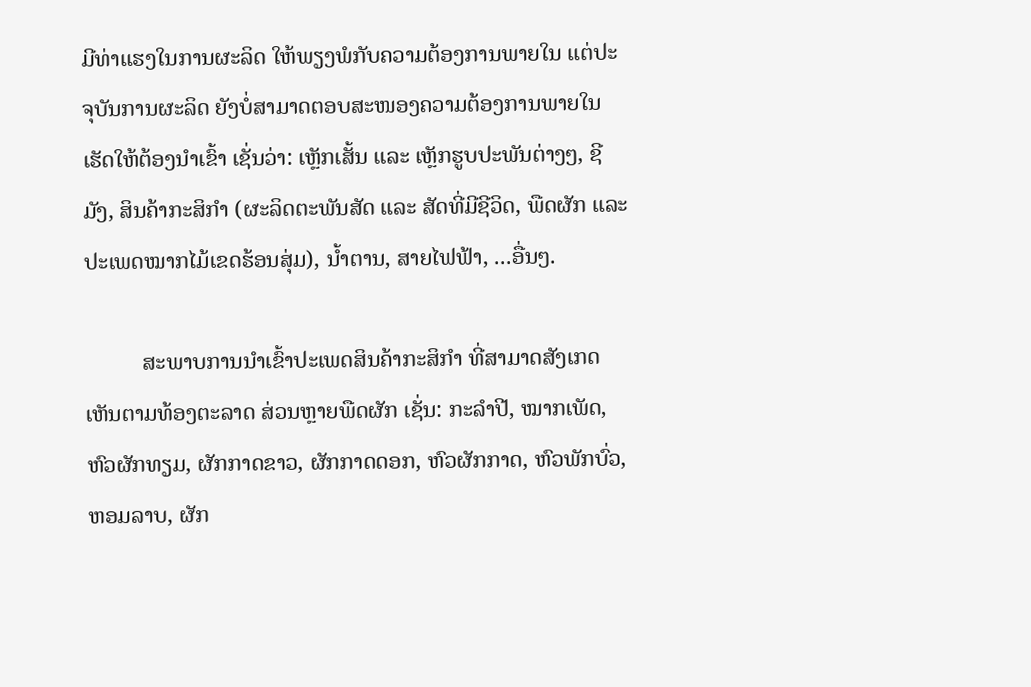ມີທ່າແຮງໃນການຜະລິດ ໃຫ້ພຽງພໍກັບຄວາມຕ້ອງການພາຍໃນ ແຕ່ປະຈຸບັນການຜະລິດ ຍັງບໍ່ສາມາດຕອບສະໜອງຄວາມຕ້ອງການພາຍໃນ ເຮັດໃຫ້ຕ້ອງນໍາເຂົ້າ ເຊັ່ນວ່າ: ເຫຼັກເສັ້ນ ແລະ ເຫຼັກຮູບປະພັນຕ່າງໆ, ຊີມັງ, ສິນຄ້າກະສິກໍາ (ຜະລິດຕະພັນສັດ ແລະ ສັດທີ່ມີຊີວິດ, ພືດຜັກ ແລະ ປະເພດໝາກໄມ້ເຂດຮ້ອນສຸ່ມ), ນໍ້າຕານ, ສາຍໄຟຟ້າ, ...ອື່ນໆ.

          ສະພາບການນໍາເຂົ້າປະເພດສິນຄ້າກະສິກໍາ ທີ່ສາມາດສັງເກດເຫັນຕາມທ້ອງຕະລາດ ສ່ວນຫຼາຍພືດຜັກ ເຊັ່ນ: ກະລໍາປີ, ໝາກເພັດ, ຫົວຜັກທຽມ, ຜັກກາດຂາວ, ຜັກກາດດອກ, ຫົວຜັກກາດ, ຫົວພັກບົ່ວ, ຫອມລາບ, ຜັກ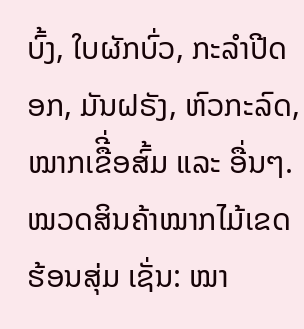ບົ້ງ, ໃບຜັກບົ່ວ, ກະລໍາປີດອກ, ມັນຝຣັງ, ຫົວກະລົດ,ໝາກເຂືີ່ອສົ້ມ ແລະ ອື່ນໆ. ໝວດສິນຄ້າໝາກໄມ້ເຂດຮ້ອນສຸ່ມ ເຊັ່ນ: ໝາ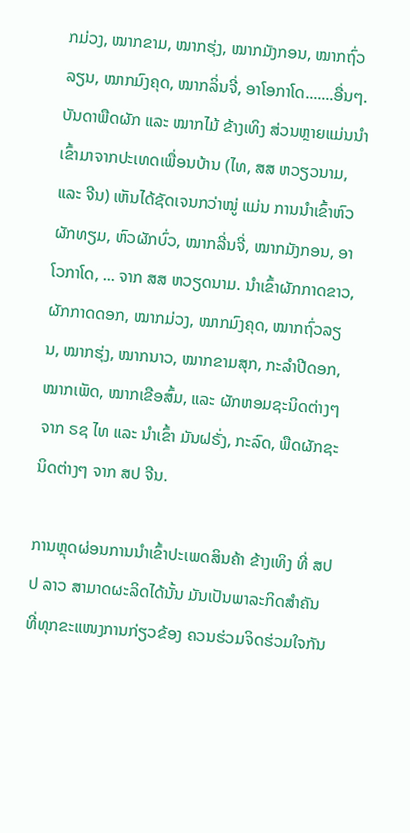ກມ່ວງ, ໝາກຂາມ, ໝາກຮຸ່ງ, ໝາກມັງກອນ, ໝາກຖົ່ວລຽນ, ໝາກມົງຄຸດ, ໝາກລິ່ນຈີ່, ອາໂອກາໂດ.......ອື່ນໆ. ບັນດາພືດຜັກ ແລະ ໝາກໄມ້ ຂ້າງເທິງ ສ່ວນຫຼາຍແມ່ນນໍາເຂົ້າມາຈາກປະເທດເພື່ອນບ້ານ (ໄທ, ສສ ຫວຽວນາມ, ແລະ ຈີນ) ເຫັນໄດ້ຊັດເຈນກວ່າໝູ່ ແມ່ນ ການນໍາເຂົ້າຫົວຜັກທຽມ, ຫົວຜັກບົ່ວ, ໝາກລີ່ນຈີ່, ໝາກມັງກອນ, ອາໂວກາໂດ, ... ຈາກ ສສ ຫວຽດນາມ. ນໍາເຂົ້າຜັກກາດຂາວ, ຜັກກາດດອກ, ໝາກມ່ວງ, ໝາກມົງຄຸດ, ໝາກຖົ່ວລຽນ, ໝາກຮຸ່ງ, ໝາກນາວ, ໝາກຂາມສຸກ, ກະລໍາປີດອກ, ໝາກເພັດ, ໝາກເຂືອສົ້ມ, ແລະ ຜັກຫອມຊະນິດຕ່າງໆ ຈາກ ຣຊ ໄທ ແລະ ນໍາເຂົ້າ ມັນຝຣັ່ງ, ກະລົດ, ພືດຜັກຊະນິດຕ່າງໆ ຈາກ ສປ ຈີນ.

ການຫຼຸດຜ່ອນການນໍາເຂົ້າປະເພດສິນຄ້າ ຂ້າງເທິງ ທີ່ ສປປ ລາວ ສາມາດຜະລິດໄດ້ນັ້ນ ມັນເປັນພາລະກິດສໍາຄັນ ທີ່ທຸກຂະແໜງການກ່ຽວຂ້ອງ ຄວນຮ່ວມຈິດຮ່ວມໃຈກັນ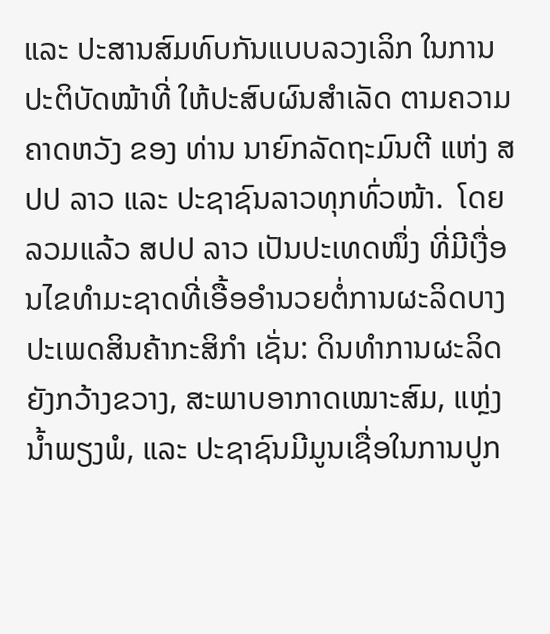ແລະ ປະສານສົມທົບກັນແບບລວງເລິກ ໃນການ ປະຕິບັດໝ້າທີ່ ໃຫ້ປະສົບຜົນສໍາເລັດ ຕາມຄວາມຄາດຫວັງ ຂອງ ທ່ານ ນາຍົກລັດຖະມົນຕີ ແຫ່ງ ສປປ ລາວ ແລະ ປະຊາຊົນລາວທຸກທົ່ວໜ້າ.  ໂດຍລວມແລ້ວ ສປປ ລາວ ເປັນປະເທດໜຶ່ງ ທີ່ມີເງື່ອນໄຂທໍາມະຊາດທີ່ເອື້ອອໍານວຍຕໍ່ການຜະລິດບາງປະເພດສິນຄ້າກະສິກໍາ ເຊັ່ນ: ດິນທໍາການຜະລິດຍັງກວ້າງຂວາງ, ສະພາບອາກາດເໝາະສົມ, ແຫຼ່ງນໍ້າພຽງພໍ, ແລະ ປະຊາຊົນມີມູນເຊື່ອໃນການປູກ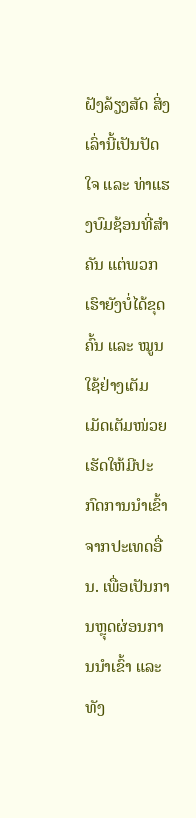ຝັງລ້ຽງສັດ ສິ່ງເລົ່ານີ້ເປັນປັດໃຈ ແລະ ທ່າແຮງບົມຊ້ອນທີ່ສໍາຄັນ ແຕ່ພວກເຮົາຍັງບໍ່ໄດ້ຂຸດຄົ້ນ ແລະ ໝູນໃຊ້ຢ່າງເຕັມເມັດເຕັມໜ່ວຍ ເຮັດໃຫ້ມີປະກົດການນໍາເຂົ້າຈາກປະເທດອື່ນ. ເພື່ອເປັນການຫຼຸດຜ່ອນການນໍາເຂົ້າ ແລະ ທັງ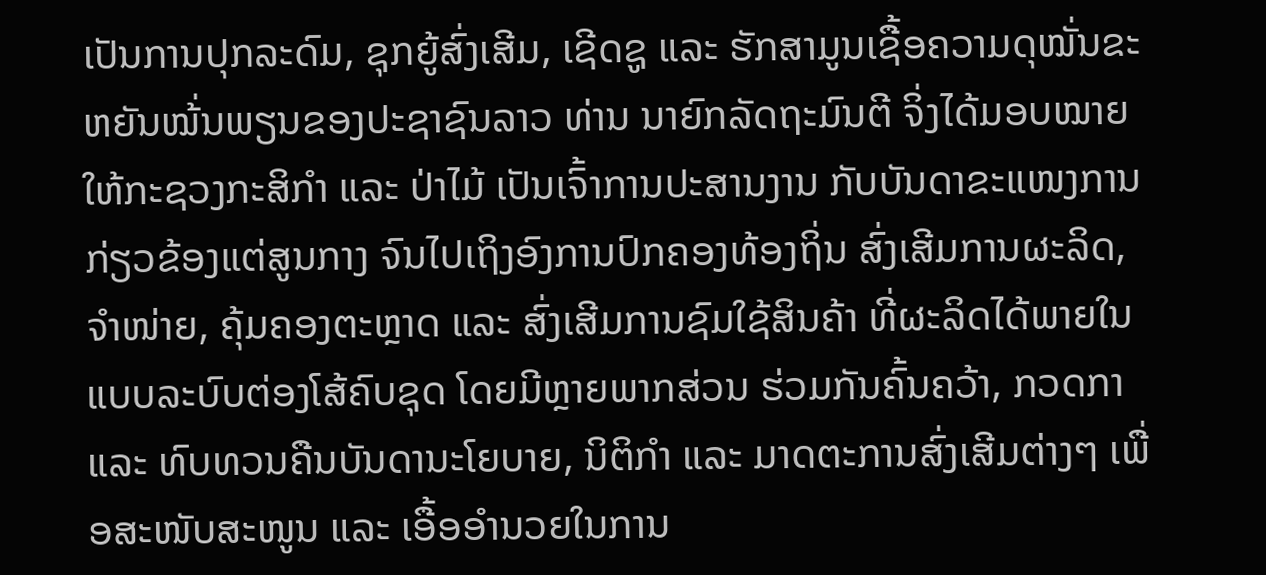ເປັນການປຸກລະດົມ, ຊຸກຍູ້ສົ່ງເສີມ, ເຊີດຊູ ແລະ ຮັກສາມູນເຊື້ອຄວາມດຸໝັ່ນຂະຫຍັນໝ້່ນພຽນຂອງປະຊາຊົນລາວ ທ່ານ ນາຍົກລັດຖະມົນຕີ ຈິ່ງໄດ້ມອບໝາຍໃຫ້ກະຊວງກະສິກໍາ ແລະ ປ່າໄມ້ ເປັນເຈົ້າການປະສານງານ ກັບບັນດາຂະແໜງການກ່ຽວຂ້ອງແຕ່ສູນກາງ ຈົນໄປເຖິງອົງການປົກຄອງທ້ອງຖິ່ນ ສົ່ງເສີມການຜະລິດ, ຈໍາໜ່າຍ, ຄຸ້ມຄອງຕະຫຼາດ ແລະ ສົ່ງເສີມການຊົມໃຊ້ສິນຄ້າ ທີ່ຜະລິດໄດ້ພາຍໃນ ແບບລະບົບຕ່ອງໂສ້ຄົບຊຸດ ໂດຍມີຫຼາຍພາກສ່ວນ ຮ່ວມກັນຄົ້ນຄວ້າ, ກວດກາ ແລະ ທົບທວນຄືນບັນດານະໂຍບາຍ, ນິຕິກໍາ ແລະ ມາດຕະການສົ່ງເສີມຕ່າງໆ ເພື່ອສະໜັບສະໜູນ ແລະ ເອື້ອອໍານວຍໃນການ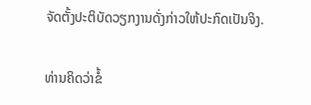ຈັດຕັ້ງປະຕິບັດວຽກງານດັ່ງກ່າວໃຫ້ປະກົດເປັນຈິງ.

ທ່ານຄິດວ່າຂໍ້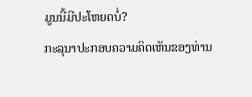ມູນນີ້ມີປະໂຫຍດບໍ່?
ກະລຸນາປະກອບຄວາມຄິດເຫັນຂອງທ່ານ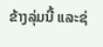ຂ້າງລຸ່ມນີ້ ແລະຊ່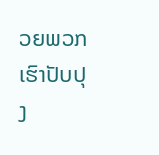ວຍພວກເຮົາປັບປຸງ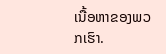ເນື້ອຫາຂອງພວກເຮົາ.